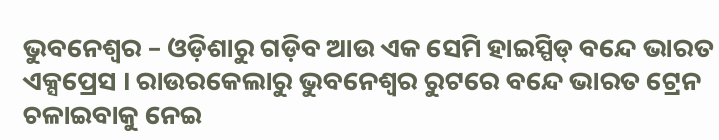ଭୁବନେଶ୍ୱର – ଓଡ଼ିଶାରୁ ଗଡ଼ିବ ଆଉ ଏକ ସେମି ହାଇସ୍ପିଡ୍ ବନ୍ଦେ ଭାରତ ଏକ୍ସପ୍ରେସ । ରାଉରକେଲାରୁ ଭୁବନେଶ୍ୱର ରୁଟରେ ବନ୍ଦେ ଭାରତ ଟ୍ରେନ ଚଳାଇବାକୁ ନେଇ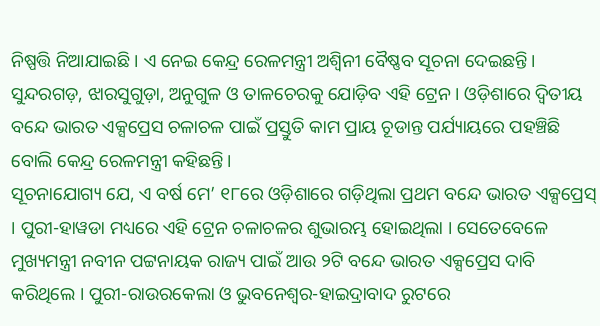ନିଷ୍ପତ୍ତି ନିଆଯାଇଛି । ଏ ନେଇ କେନ୍ଦ୍ର ରେଳମନ୍ତ୍ରୀ ଅଶ୍ୱିନୀ ବୈଷ୍ଣବ ସୂଚନା ଦେଇଛନ୍ତି। ସୁନ୍ଦରଗଡ଼, ଝାରସୁଗୁଡ଼ା, ଅନୁଗୁଳ ଓ ତାଳଚେରକୁ ଯୋଡ଼ିବ ଏହି ଟ୍ରେନ । ଓଡ଼ିଶାରେ ଦ୍ୱିତୀୟ ବନ୍ଦେ ଭାରତ ଏକ୍ସପ୍ରେସ ଚଳାଚଳ ପାଇଁ ପ୍ରସ୍ତୁତି କାମ ପ୍ରାୟ ଚୂଡାନ୍ତ ପର୍ଯ୍ୟାୟରେ ପହଞ୍ଚିଛି ବୋଲି କେନ୍ଦ୍ର ରେଳମନ୍ତ୍ରୀ କହିଛନ୍ତି।
ସୂଚନାଯୋଗ୍ୟ ଯେ, ଏ ବର୍ଷ ମେ’ ୧୮ରେ ଓଡ଼ିଶାରେ ଗଡ଼ିଥିଲା ପ୍ରଥମ ବନ୍ଦେ ଭାରତ ଏକ୍ସପ୍ରେସ୍ । ପୁରୀ-ହାୱଡା ମଧ୍ୟରେ ଏହି ଟ୍ରେନ ଚଳାଚଳର ଶୁଭାରମ୍ଭ ହୋଇଥିଲା । ସେତେବେଳେ ମୁଖ୍ୟମନ୍ତ୍ରୀ ନବୀନ ପଟ୍ଟନାୟକ ରାଜ୍ୟ ପାଇଁ ଆଉ ୨ଟି ବନ୍ଦେ ଭାରତ ଏକ୍ସପ୍ରେସ ଦାବି କରିଥିଲେ । ପୁରୀ-ରାଉରକେଲା ଓ ଭୁବନେଶ୍ୱର-ହାଇଦ୍ରାବାଦ ରୁଟରେ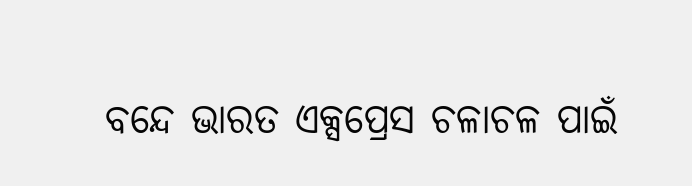ବନ୍ଦେ ଭାରତ ଏକ୍ସପ୍ରେସ ଚଳାଚଳ ପାଇଁ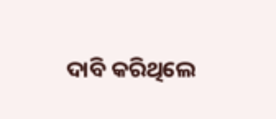ଦାବି କରିଥିଲେ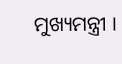ମୁଖ୍ୟମନ୍ତ୍ରୀ ।